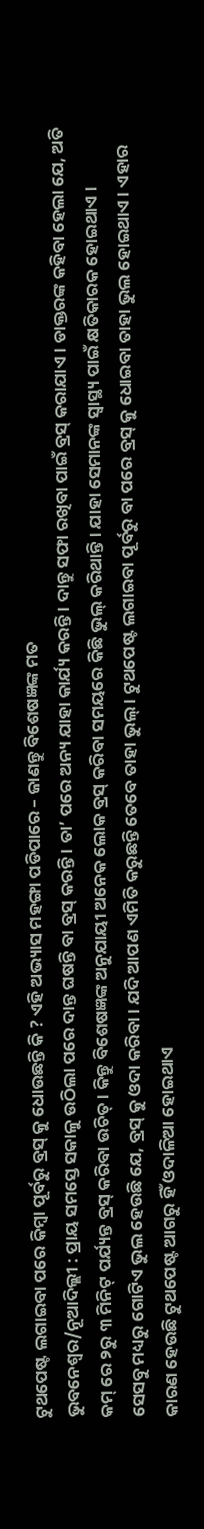ଟୁଥପେଷ୍ଟ ଲଗାଇବା ପରେ କିମ୍ବା ପୂର୍ବରୁ ବ୍ରସ୍ କୁ ଧୋଉଛନ୍ତି କି ? ଏହି ଅଭ୍ୟାସ ମହଙ୍ଗା ପଡିପାରେ – ଜାଣନ୍ତୁ ବିଶେଷଜ୍ଞଙ୍କ ମତ
ଭୁବନେଶ୍ୱର/ନୂଆଦିଲ୍ଲୀ : ପ୍ରାୟ ସମସ୍ତେ ସକାଳୁ ଉଠିଲା ପରେ ଦାନ୍ତ ଘଷନ୍ତି ବା ବ୍ରସ୍ କରନ୍ତି । ତା’ ପରେ ଅନ୍ୟ ଯାହା କାର୍ଯ୍ୟ କରନ୍ତି । ଦାନ୍ତୁ ସଫା ରଖିବା ପାଇଁ ବ୍ରସ୍ କରାଯାଏ । ଡାକ୍ତରଙ୍କ କହିବା ହେଲା ଯେ, ଅତି କମ୍ ରେ ୨ରୁ ୩ ମିନିଟ୍ ପର୍ଯ୍ୟନ୍ତ ବ୍ରସ୍ କରିବା ଉଚିତ୍ । କିନ୍ତୁ ବିଶେଷଜ୍ଞଙ୍କ ଅନୁଯାୟୀ ଅନେକ ଲୋକ ବ୍ରସ୍ କରିବା ସମୟରେ କିଛି ଭୁଲ୍ କରିଥାନ୍ତି । ଯାହା ସେମାନଙ୍କ ସ୍ୱାସ୍ଥ୍ୟ ପାଇଁ କ୍ଷତିକାରକ ହୋଇଥାଏ ।
ସେସବୁ ମଧ୍ୟରୁ ଗୋଟିଏ ଭୁଲ ହେଉଛି ଯେ, ବ୍ରସ୍ କୁ ଓଦା କରିବା । ଯଦି ଆପଣ ଏମିତି କରୁଛନ୍ତି ତେବେ ତାହା ଭୁଲ୍ । ଟୁଥପେଷ୍ଟ ଲଗାଇବା ପୂର୍ବରୁ ବା ପରେ ବ୍ରସ୍ କୁ ଧୋଇବା ତାହା ଭୁଲ ହୋଇଥାଏ । ଏହାର କାରଣ ହେଉଛି ଟୁଥପେଷ୍ଟ ଆଗରୁ ହିଁ ଓଦାଳିଆ ହୋଇଥାଏ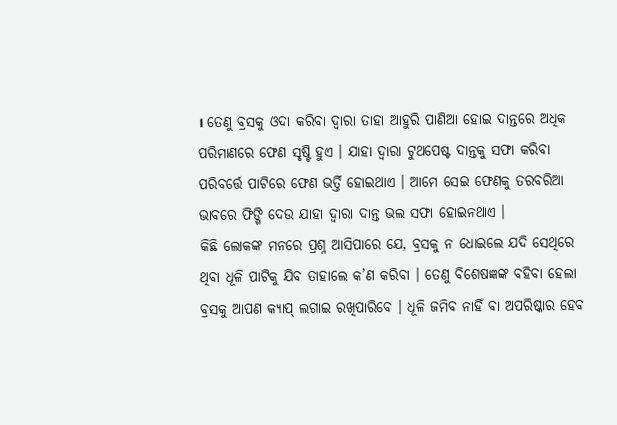। ତେଣୁ ବ୍ରସକୁ ଓଦା କରିବା ଦ୍ୱାରା ତାହା ଆହୁରି ପାଣିଆ ହୋଇ ଦାନ୍ତରେ ଅଧିକ ପରିମାଣରେ ଫେଣ ସୃଷ୍ଟି ହୁଏ । ଯାହା ଦ୍ୱାରା ଟୁଥପେଷ୍ଟ ଦାନ୍ତକୁ ସଫା କରିବା ପରିବର୍ତ୍ତେ ପାଟିରେ ଫେଣ ଭର୍ତ୍ତି ହୋଇଥାଏ । ଆମେ ସେଇ ଫେଣକୁ ତରବରିଆ ଭାବରେ ଫିଙ୍ଗି ଦେଉ ଯାହା ଦ୍ୱାରା ଦାନ୍ତ ଭଲ ସଫା ହୋଇନଥାଏ ।
କିଛି ଲୋକଙ୍କ ମନରେ ପ୍ରଶ୍ନ ଆସିପାରେ ଯେ, ବ୍ରସକୁ ନ ଧୋଇଲେ ଯଦି ସେଥିରେ ଥିବା ଧୂଳି ପାଟିକୁ ଯିବ ତାହାଲେ କ’ଣ କରିବା । ତେଣୁ ବିଶେଷଜ୍ଞଙ୍କ ବହିବା ହେଲା ବ୍ରସକୁ ଆପଣ କ୍ୟାପ୍ ଲଗାଇ ରଖିପାରିବେ । ଧୂଳି ଜମିବ ନାହିଁ ବା ଅପରିଷ୍କାର ହେବ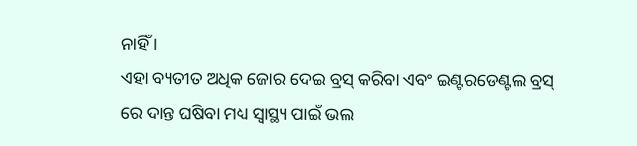ନାହିଁ ।
ଏହା ବ୍ୟତୀତ ଅଧିକ ଜୋର ଦେଇ ବ୍ରସ୍ କରିବା ଏବଂ ଇଣ୍ଟରଡେଣ୍ଟଲ ବ୍ରସ୍ ରେ ଦାନ୍ତ ଘଷିବା ମଧ୍ୟ ସ୍ୱାସ୍ଥ୍ୟ ପାଇଁ ଭଲ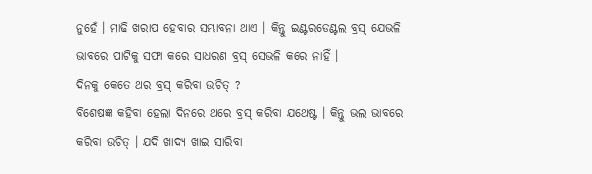ନୁହେଁ । ମାଢି ଖରାପ ହେବାର ସମ୍ଭାବନା ଥାଏ । କିନ୍ତୁ ଇଣ୍ଟରଡେଣ୍ଟଲ ବ୍ରସ୍ ଯେଭଳି ଭାବରେ ପାଟିକୁ ସଫା କରେ ସାଧରଣ ବ୍ରସ୍ ସେଭଳି କରେ ନାହିଁ ।
ଦିନକୁ କେତେ ଥର ବ୍ରସ୍ କରିବା ଉଚିତ୍ ?
ବିଶେଷଜ୍ଞ କହିବା ହେଲା ଦିନରେ ଥରେ ବ୍ରସ୍ କରିବା ଯଥେଷ୍ଟ । କିନ୍ତୁ ଭଲ ଭାବରେ କରିବା ଉଚିତ୍ । ଯଦି ଖାଦ୍ୟ ଖାଇ ସାରିବା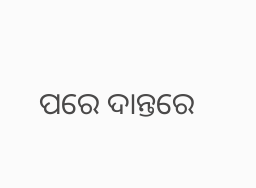ପରେ ଦାନ୍ତରେ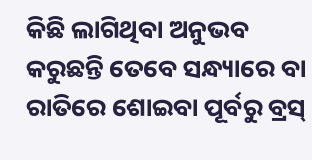କିଛି ଲାଗିଥିବା ଅନୁଭବ କରୁଛନ୍ତି ତେବେ ସନ୍ଧ୍ୟାରେ ବା ରାତିରେ ଶୋଇବା ପୂର୍ବରୁ ବ୍ରସ୍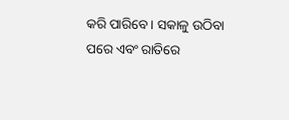କରି ପାରିବେ । ସକାଳୁ ଉଠିବା ପରେ ଏବଂ ରାତିରେ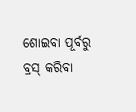ଶୋଇବା ପୂର୍ବରୁ ବ୍ରସ୍ କରିବା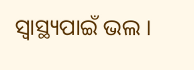ସ୍ୱାସ୍ଥ୍ୟପାଇଁ ଭଲ ।